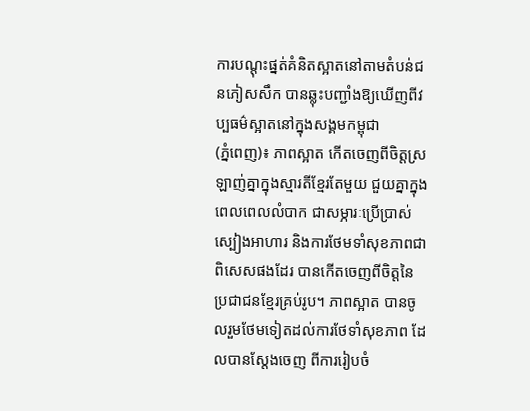ការបណ្តុះផ្នត់គំនិតស្អាតនៅតាមតំបន់ជនភៀសសឹក បានឆ្លុះបញ្ជាំងឱ្យឃើញពីវប្បធម៌ស្អាតនៅក្នុងសង្គមកម្ពុជា
(ភ្នំពេញ)៖ ភាពស្អាត កើតចេញពីចិត្តស្រឡាញ់គ្នាក្នុងស្មារតីខ្មែរតែមួយ ជួយគ្នាក្នុងពេលពេលលំបាក ជាសម្ភារៈប្រើប្រាស់ ស្បៀងអាហារ និងការថែមទាំសុខភាពជាពិសេសផងដែរ បានកើតចេញពីចិត្តនៃប្រជាជនខ្មែរគ្រប់រូប។ ភាពស្អាត បានចូលរួមថែមទៀតដល់ការថែទាំសុខភាព ដែលបានស្តែងចេញ ពីការរៀបចំ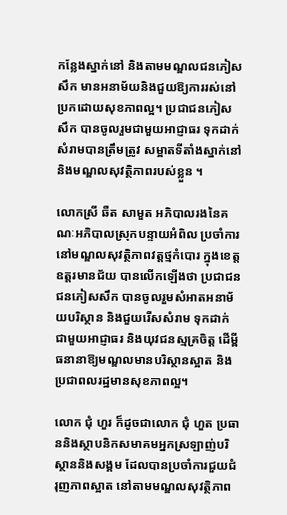កន្លែងស្នាក់នៅ និងតាមមណ្ឌលជនភៀសសឹក មានអនាម័យនិងជួយឱ្យការរស់នៅប្រកដោយសុខភាពល្អ។ ប្រជាជនភៀសសឹក បានចូលរួមជាមួយអាជ្ញាធរ ទុកដាក់សំរាមបានត្រឹមត្រូវ សម្អាតទីតាំងស្នាក់នៅ និងមណ្ឌលសុវត្ថិភាពរបស់ខ្លួន ។

លោកស្រី ឆឺត សាមួត អភិបាលរងនៃគណៈអភិបាលស្រុកបន្ទាយអំពិល ប្រចាំការនៅមណ្ឌលសុវត្ថិភាពវត្តថ្មកំបោរ ក្នុងខេត្តឧត្តរមានជ័យ បានលើកឡើងថា ប្រជាជនជនភៀសសឹក បានចូលរួមសំអាតអនាម័យបរិស្ថាន និងជួយរើសសំរាម ទុកដាក់ ជាមួយអាជ្ញាធរ និងយុវជនស្មគ្រចិត្ត ដើម្ពីធនានាឱ្យមណ្ឌលមានបរិស្ថានស្អាត និងប្រជាពលរដ្ឋមានសុខភាពល្អ។

លោក ជុំ ហួរ ក៏ដូចជាលោក ជុំ ហួត ប្រធាននិងស្ថាបនិកសមាគមអ្នកស្រឡាញ់បរិស្ថាននិងសង្គម ដែលបានប្រចាំការជួយជំរុញភាពស្អាត នៅតាមមណ្ឌលសុវត្ថិភាព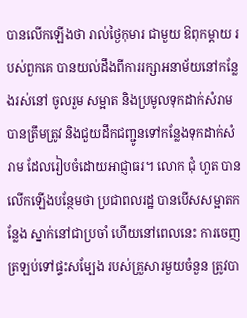បានលើកឡើងថា រាល់ថ្ងៃកុមារ ជាមួយ ឱពុកម្តាយ របស់ពួកគេ បានយល់ដឹងពីការរក្សាអនាម័យនៅកន្លែងរស់នៅ ចូលរួម សម្អាត និងប្រមូលទុកដាក់សំរាម បានត្រឹមត្រូវ និងជួយដឹកជញ្ជូនទៅកន្លែងទុកដាក់សំរាម ដែលរៀបចំដោយអាជ្ញាធរ។ លោក ជុំ ហួត បានលើកឡើងបន្ថែមថា ប្រជាពលរដ្ឋ បានបើសសម្អាតកន្លែង ស្នាក់នៅជាប្រចាំ ហើយនៅពេលនេះ ការចេញត្រឡប់ទៅផ្ទះសម្បែង របស់គ្រួសារមួយចំនួន ត្រូវបា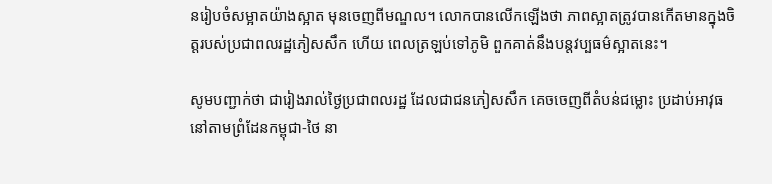នរៀបចំសម្អាតយ៉ាងស្អាត មុនចេញពីមណ្ឌល។ លោកបានលើកឡើងថា ភាពស្អាតត្រូវបានកើតមានក្នុងចិត្តរបស់ប្រជាពលរដ្ឋភៀសសឹក ហើយ ពេលត្រឡប់ទៅភូមិ ពួកគាត់នឹងបន្តវប្បធម៌ស្អាតនេះ។

សូមបញ្ជាក់ថា ជារៀងរាល់ថ្ងៃប្រជាពលរដ្ឋ ដែលជាជនភៀសសឹក គេចចេញពីតំបន់ជម្លោះ ប្រដាប់អាវុធនៅតាមព្រំដែនកម្ពុជា-ថៃ នា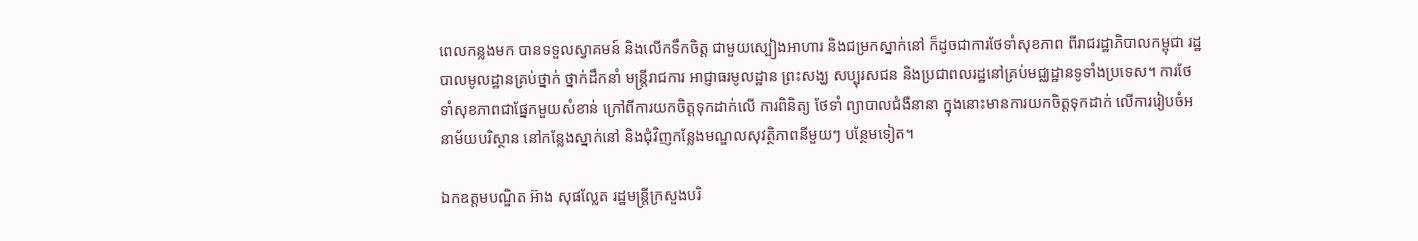ពេលកន្លងមក បានទទួលស្វាគមន៍ និងលើកទឹកចិត្ត ជាមួយស្បៀងអាហារ និងជម្រកស្នាក់នៅ ក៏ដូចជាការថែទាំសុខភាព ពីរាជរដ្ឋាភិបាលកម្ពុជា រដ្ឋបាលមូលដ្ឋានគ្រប់ថ្នាក់ ថ្នាក់ដឹកនាំ មន្រ្តីរាជការ អាជ្ញាធរមូលដ្ឋាន ព្រះសង្ឃ សប្បុរសជន និងប្រជាពលរដ្ឋនៅគ្រប់មជ្ឈដ្ឋានទូទាំងប្រទេស។ ការថែទាំសុខភាពជាផ្នែកមួយសំខាន់ ក្រៅពីការយកចិត្តទុកដាក់លើ ការពិនិត្យ ថែទាំ ព្យាបាលជំងឺនានា ក្នុងនោះមានការយកចិត្តទុកដាក់ លើការរៀបចំអនាម័យបរិស្ថាន នៅកន្លែងស្នាក់នៅ និងជុំវិញកន្លែងមណ្ឌលសុវត្ថិភាពនីមួយៗ បន្ថែមទៀត។

ឯកឧត្តមបណ្ឌិត អ៊ាង សុផល្លែត រដ្ឋមន្រ្តីក្រសួងបរិ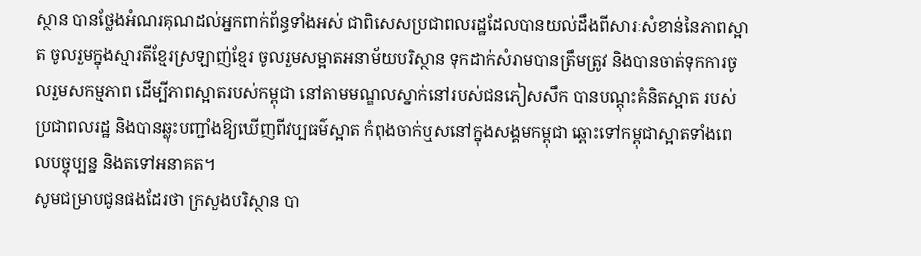ស្ថាន បានថ្លែងអំណរគុណដល់អ្នកពាក់ព័ន្ធទាំងអស់ ជាពិសេសប្រជាពលរដ្ឋដែលបានយល់ដឹងពីសារៈសំខាន់នៃភាពស្អាត ចូលរួមក្នុងស្មារតីខ្មែរស្រឡាញ់ខ្មែរ ចូលរួមសម្អាតអនាម័យបរិស្ថាន ទុកដាក់សំរាមបានត្រឹមត្រូវ និងបានចាត់ទុកការចូលរួមសកម្មភាព ដើម្បីភាពស្អាតរបស់កម្ពុជា នៅតាមមណ្ឌលស្នាក់នៅរបស់ជនភៀសសឹក បានបណ្តុះគំនិតស្អាត របស់ប្រជាពលរដ្ឋ និងបានឆ្លុះបញ្ជាំងឱ្យឃើញពីវប្បធម៌ស្អាត កំពុងចាក់ឬសនៅក្នុងសង្គមកម្ពុជា ឆ្ពោះទៅកម្ពុជាស្អាតទាំងពេលបច្ចុប្បន្ន និងតទៅអនាគត។
សូមជម្រាបជូនផងដែរថា ក្រសួងបរិស្ថាន បា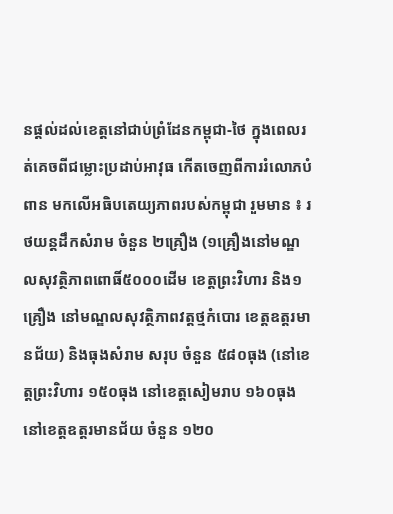នផ្តល់ដល់ខេត្តនៅជាប់ព្រំដែនកម្ពុជា-ថៃ ក្នុងពេលរត់គេចពីជម្លោះប្រដាប់អាវុធ កើតចេញពីការរំលោភបំពាន មកលើអធិបតេយ្យភាពរបស់កម្ពុជា រួមមាន ៖ រថយន្តដឹកសំរាម ចំនួន ២គ្រឿង (១គ្រឿងនៅមណ្ឌលសុវត្ថិភាពពោធិ៍៥០០០ដើម ខេត្តព្រះវិហារ និង១គ្រឿង នៅមណ្ឌលសុវត្ថិភាពវត្តថ្មកំបោរ ខេត្តឧត្តរមានជ័យ) និងធុងសំរាម សរុប ចំនួន ៥៨០ធុង (នៅខេត្តព្រះវិហារ ១៥០ធុង នៅខេត្តសៀមរាប ១៦០ធុង នៅខេត្តឧត្តរមានជ័យ ចំនួន ១២០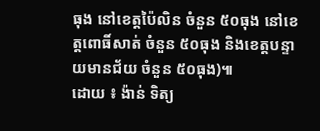ធុង នៅខេត្តប៉ៃលិន ចំនួន ៥០ធុង នៅខេត្តពោធិ៍សាត់ ចំនួន ៥០ធុង និងខេត្តបន្ទាយមានជ័យ ចំនួន ៥០ធុង)៕
ដោយ ៖ ង៉ាន់ ទិត្យ